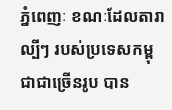ភ្នំពេញៈ ខណៈដែលតារាល្បីៗ របស់ប្រទេសកម្ពុជាជាច្រើនរូប បាន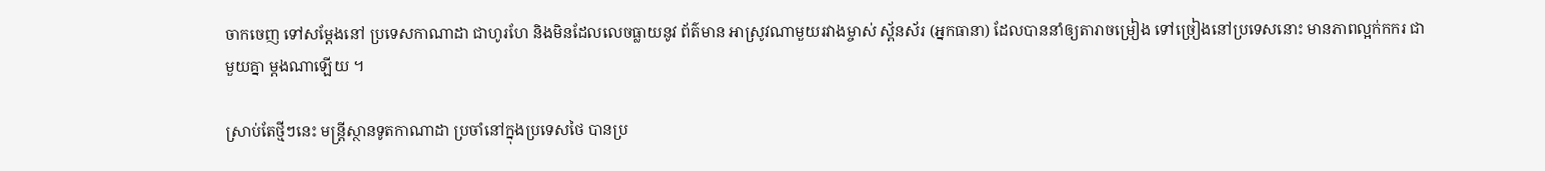ចាកចេញ ទៅសម្តែងនៅ ប្រទេសកាណាដា ជាហូរហែ និងមិនដែលលេចធ្លាយនូវ ព័ត៌មាន អាស្រូវណាមួយរវាងម្ចាស់ ស្ព័នស័រ (អ្នកធានា) ដែលបាននាំឲ្យតារាចម្រៀង ទៅច្រៀងនៅប្រទេសនោះ មានភាពល្អក់កករ ជាមួយគ្នា ម្តងណាឡើយ ។

ស្រាប់តែថ្មីៗនេះ មន្ត្រីស្ថានទូតកាណាដា ប្រចាំនៅក្នុងប្រទេសថៃ បានប្រ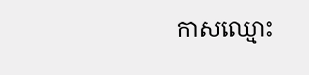កាសឈ្មោះ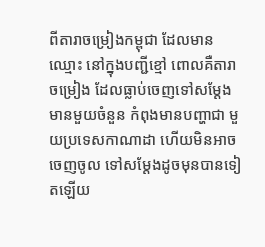ពីតារាចម្រៀងកម្ពុជា ដែលមានឈ្មោះ នៅក្នុងបញ្ជីខ្មៅ ពោលគឺតារាចម្រៀង ដែលធ្លាប់ចេញទៅសម្ដែង មានមួយចំនួន កំពុងមានបញ្ហាជា មួយប្រទេសកាណាដា ហើយមិនអាចចេញចូល ទៅសម្តែងដូចមុនបានទៀតឡើយ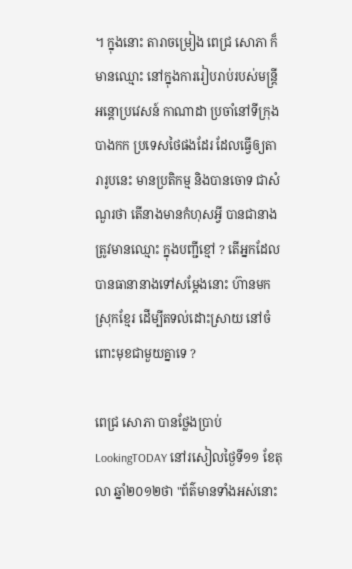។ ក្នុងនោះ តារាចម្រៀង ពេជ្រ សោភា ក៏មានឈ្មោះ នៅក្នុងការរៀបរាប់របស់មន្ត្រីអន្តោប្រវេសន៍ កាណាដា ប្រចាំនៅទីក្រុងបាងកក ប្រទេសថៃផងដែរ ដែលធ្វើឲ្យតារារូបនេះ មានប្រតិកម្ម និងបានចោទ ជាសំណួរថា តើនាងមានកំហុសអ្វី បានជានាងត្រូវមានឈ្មោះ ក្នុងបញ្ជីខ្មៅ ? តើអ្នកដែលបានធានានាងទៅសម្តែងនោះ ហ៊ានមកស្រុកខ្មែរ ដើម្បីតទល់ដោះស្រាយ នៅចំពោះមុខជាមួយគ្នាទេ ?

ពេជ្រ សោភា បានថ្លែងប្រាប់ LookingTODAY នៅរសៀលថ្ងៃទី១១ ខែតុលា ឆ្នាំ២០១២ថា "ព័ត៌មានទាំងអស់នោះ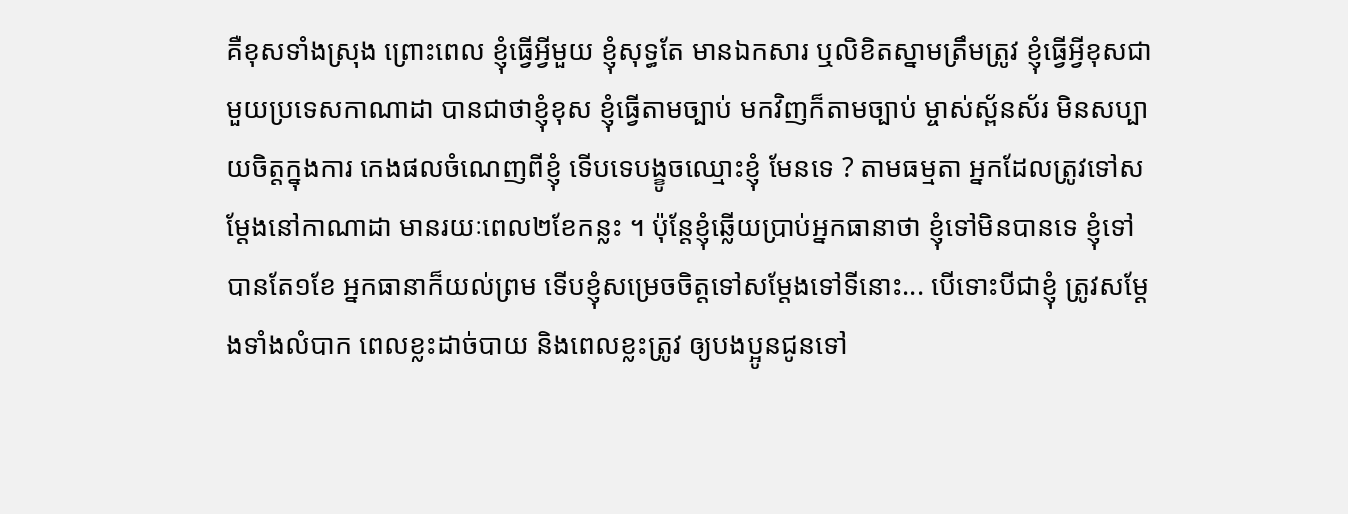គឺខុសទាំងស្រុង ព្រោះពេល ខ្ញុំធ្វើអ្វីមួយ ខ្ញុំសុទ្ធតែ មានឯកសារ ឬលិខិតស្នាមត្រឹមត្រូវ ខ្ញុំធ្វើអ្វីខុសជាមួយប្រទេសកាណាដា បានជាថាខ្ញុំខុស ខ្ញុំធ្វើតាមច្បាប់ មកវិញក៏តាមច្បាប់ ម្ចាស់ស្ព័នស័រ មិនសប្បាយចិត្តក្នុងការ កេងផលចំណេញពីខ្ញុំ ទើបទេបង្ខូចឈ្មោះខ្ញុំ មែនទេ ? តាមធម្មតា អ្នកដែលត្រូវទៅសម្តែងនៅកាណាដា មានរយៈពេល២ខែកន្លះ ។ ប៉ុន្តែខ្ញុំឆ្លើយប្រាប់អ្នកធានាថា ខ្ញុំទៅមិនបានទេ ខ្ញុំទៅបានតែ១ខែ អ្នកធានាក៏យល់ព្រម ទើបខ្ញុំសម្រេចចិត្តទៅសម្តែងទៅទីនោះ... បើទោះបីជាខ្ញុំ ត្រូវសម្ដែងទាំងលំបាក ពេលខ្លះដាច់បាយ និងពេលខ្លះត្រូវ ឲ្យបងប្អូនជូនទៅ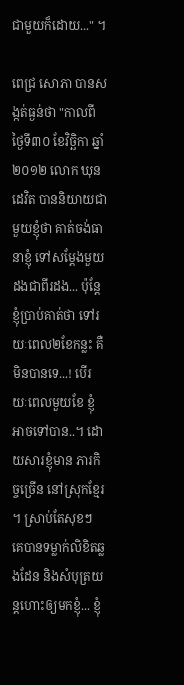ជាមួយក៏ដោយ..." ។

ពេជ្រ សោភា បានសង្កត់ធ្ងន់ថា "កាលពីថ្ងៃទី៣០ ខែវិច្ឆិកា ឆ្នាំ២០១២ លោក ឃុន ដេវិត បាននិយាយជាមួយខ្ញុំថា គាត់ចង់ធានាខ្ញុំ ទៅសម្តែងមួយដងជាពីរដង... ប៉ុន្តែខ្ញុំប្រាប់គាត់ថា ទៅរយៈពេល២ខែកន្លះ គឺមិនបានទេ...! បើរយៈពេលមួយខែ ខ្ញុំអាចទៅបាន..។ ដោយសារខ្ញុំមាន ភារកិច្ចច្រើន នៅស្រុកខ្មែរ ។ ស្រាប់តែសុខៗ គេបានទម្លាក់លិខិតឆ្លងដែន និងសំបុត្រយន្តហោះឲ្យមកខ្ញុំ... ខ្ញុំ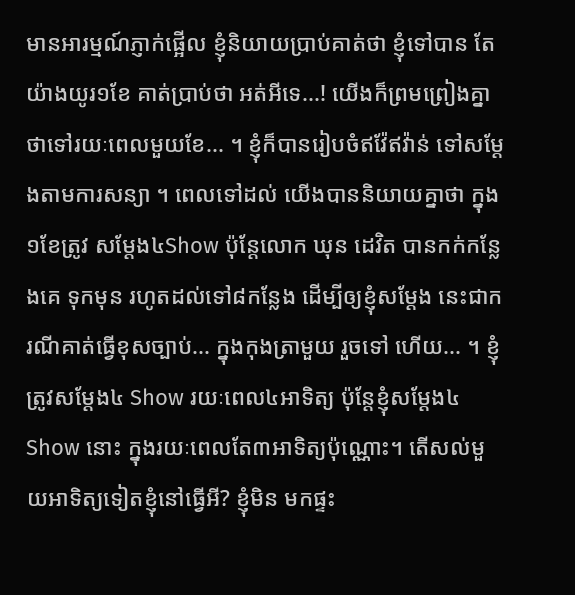មានអារម្មណ៍ភ្ញាក់ផ្អើល ខ្ញុំនិយាយប្រាប់គាត់ថា ខ្ញុំទៅបាន តែយ៉ាងយូរ១ខែ គាត់ប្រាប់ថា អត់អីទេ...! យើងក៏ព្រមព្រៀងគ្នា ថាទៅរយៈពេលមួយខែ... ។ ខ្ញុំក៏បានរៀបចំឥវ៉ែឥវ៉ាន់ ទៅសម្តែងតាមការសន្យា ។ ពេលទៅដល់ យើងបាននិយាយគ្នាថា ក្នុង១ខែត្រូវ សម្តែង៤Show ប៉ុន្តែលោក ឃុន ដេវិត បានកក់កន្លែងគេ ទុកមុន រហូតដល់ទៅ៨កន្លែង ដើម្បីឲ្យខ្ញុំសម្តែង នេះជាករណីគាត់ធ្វើខុសច្បាប់... ក្នុងកុងត្រាមួយ រួចទៅ ហើយ... ។ ខ្ញុំត្រូវសម្តែង៤ Show រយៈពេល៤អាទិត្យ ប៉ុន្តែខ្ញុំសម្តែង៤Show នោះ ក្នុងរយៈពេលតែ៣អាទិត្យប៉ុណ្ណោះ។ តើសល់មួយអាទិត្យទៀតខ្ញុំនៅធ្វើអី? ខ្ញុំមិន មកផ្ទះ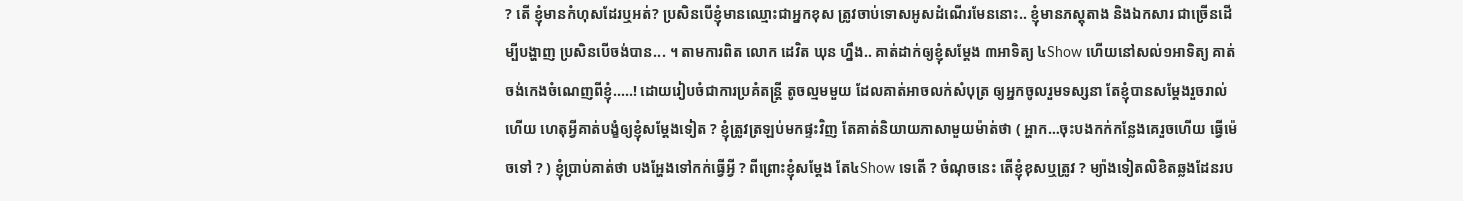? តើ ខ្ញុំមានកំហុសដែរឬអត់? ប្រសិនបើខ្ញុំមានឈ្មោះជាអ្នកខុស ត្រូវចាប់ទោសអូសដំណើរមែននោះ.. ខ្ញុំមានភស្តុតាង និងឯកសារ ជាច្រើនដើម្បីបង្ហាញ ប្រសិនបើចង់បាន... ។ តាមការពិត លោក ដេវិត ឃុន ហ្នឹង.. គាត់ដាក់ឲ្យខ្ញុំសម្តែង ៣អាទិត្យ ៤Show ហើយនៅសល់១អាទិត្យ គាត់ចង់កេងចំណេញពីខ្ញុំ.....! ដោយរៀបចំជាការប្រគំតន្ត្រី តូចល្មមមួយ ដែលគាត់អាចលក់សំបុត្រ ឲ្យអ្នកចូលរួមទស្សនា តែខ្ញុំបានសម្តែងរួចរាល់ហើយ ហេតុអ្វីគាត់បង្ខំឲ្យខ្ញុំសម្តែងទៀត ? ខ្ញុំត្រូវត្រឡប់មកផ្ទះវិញ តែគាត់និយាយភាសាមួយម៉ាត់ថា ( អ្ហាក…ចុះបងកក់កន្លែងគេរួចហើយ ធ្វើម៉េចទៅ ? ) ខ្ញុំប្រាប់គាត់ថា បងអ្ហែងទៅកក់ធ្វើអ្វី ? ពីព្រោះខ្ញុំសម្តែង តែ៤Show ទេតើ ? ចំណុចនេះ តើខ្ញុំខុសឬត្រូវ ? ម្យ៉ាងទៀតលិខិតឆ្លងដែនរប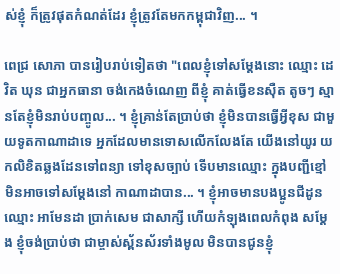ស់ខ្ញុំ ក៏ត្រូវផុតកំណត់ដែរ ខ្ញុំត្រូវតែមកកម្ពុជាវិញ... ។

ពេជ្រ សោភា បានរៀបរាប់ទៀតថា "ពេលខ្ញុំទៅសម្តែងនោះ ឈ្មោះ ដេវិត ឃុន ជាអ្នកធានា ចង់កេងចំណេញ ពីខ្ញុំ គាត់ធ្វើខនស៊ឺត តូចៗ ស្មានតែខ្ញុំមិនរាប់បញ្ចូល... ។ ខ្ញុំគ្រាន់តែប្រាប់ថា ខ្ញុំមិនបានធ្វើអ្វីខុស ជាមួយទូតកាណាដាទេ អ្នកដែលមានទោសលើកលែងតែ យើងនៅយូរ យកលិខិតឆ្លងដែនទៅពន្យា ទៅខុសច្បាប់ ទើបមានឈ្មោះ ក្នុងបញ្ជីខ្មៅ មិនអាចទៅសម្តែងនៅ កាណាដាបាន... ។ ខ្ញុំអាចមានបងប្អូនជីដូនឈ្មោះ អាមែនដា ប្រាក់សេម ជាសាក្សី ហើយកំឡុងពេលកំពុង សម្តែង ខ្ញុំចង់ប្រាប់ថា ជាម្ចាស់ស្ព័នស័រទាំងមូល មិនបានជូនខ្ញុំ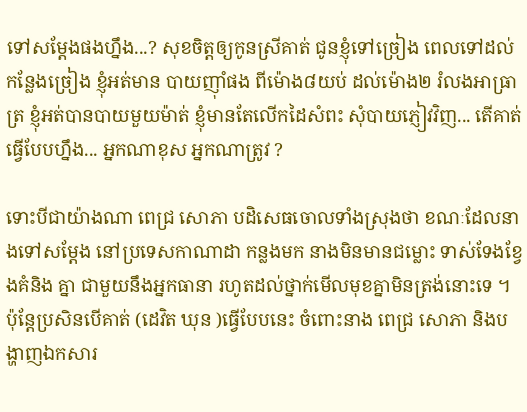ទៅសម្តែងផងហ្នឹង...? សុខចិត្តឲ្យកូនស្រីគាត់ ជូនខ្ញុំទៅច្រៀង ពេលទៅដល់កន្លែងច្រៀង ខ្ញុំអត់មាន បាយញ៉ាំផង ពីម៉ោង៨យប់ ដល់ម៉ោង២ រំលងអាធ្រាត្រ ខ្ញុំអត់បានបាយមួយម៉ាត់ ខ្ញុំមានតែលើកដៃសំពះ សុំបាយភ្ញៀវវិញ... តើគាត់ធ្វើបែបហ្នឹង... អ្នកណាខុស អ្នកណាត្រូវ ?

ទោះបីជាយ៉ាងណា ពេជ្រ សោភា បដិសេធចោលទាំងស្រុងថា ខណៈដែលនាងទៅសម្តែង នៅប្រទេសកាណាដា កន្លងមក នាងមិនមានជម្លោះ ទាស់ទែងខ្វែងគំនិង គ្នា ជាមួយនឹងអ្នកធានា រហូតដល់ថ្នាក់មើលមុខគ្នាមិនត្រង់នោះទេ ។ ប៉ុន្តែប្រសិនបើគាត់ (ដេវិត ឃុន )ធ្វើបែបនេះ ចំពោះនាង ពេជ្រ សោភា និងបង្ហាញឯកសារ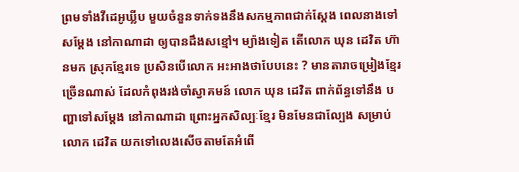ព្រមទាំងវីដេអូឃ្លីប មួយចំនួនទាក់ទងនឹងសកម្មភាពជាក់ស្តែង ពេលនាងទៅសម្តែង នៅកាណាដា ឲ្យបានដឹងសខ្មៅ។ ម្យ៉ាងទៀត តើលោក ឃុន ដេវិត ហ៊ានមក ស្រុកខ្មែរទេ ប្រសិនបើលោក អះអាងថាបែបនេះ ? មានតារាចម្រៀងខ្មែរច្រើនណាស់ ដែលកំពុងរង់ចាំស្វាគមន៍ លោក ឃុន ដេវិត ពាក់ព័ន្ធទៅនឹង បញ្ហាទៅសម្តែង នៅកាណាដា ព្រោះអ្នកសិល្បៈខ្មែរ មិនមែនជាល្បែង សម្រាប់លោក ដេវិត យកទៅលេងសើចតាមតែអំពើ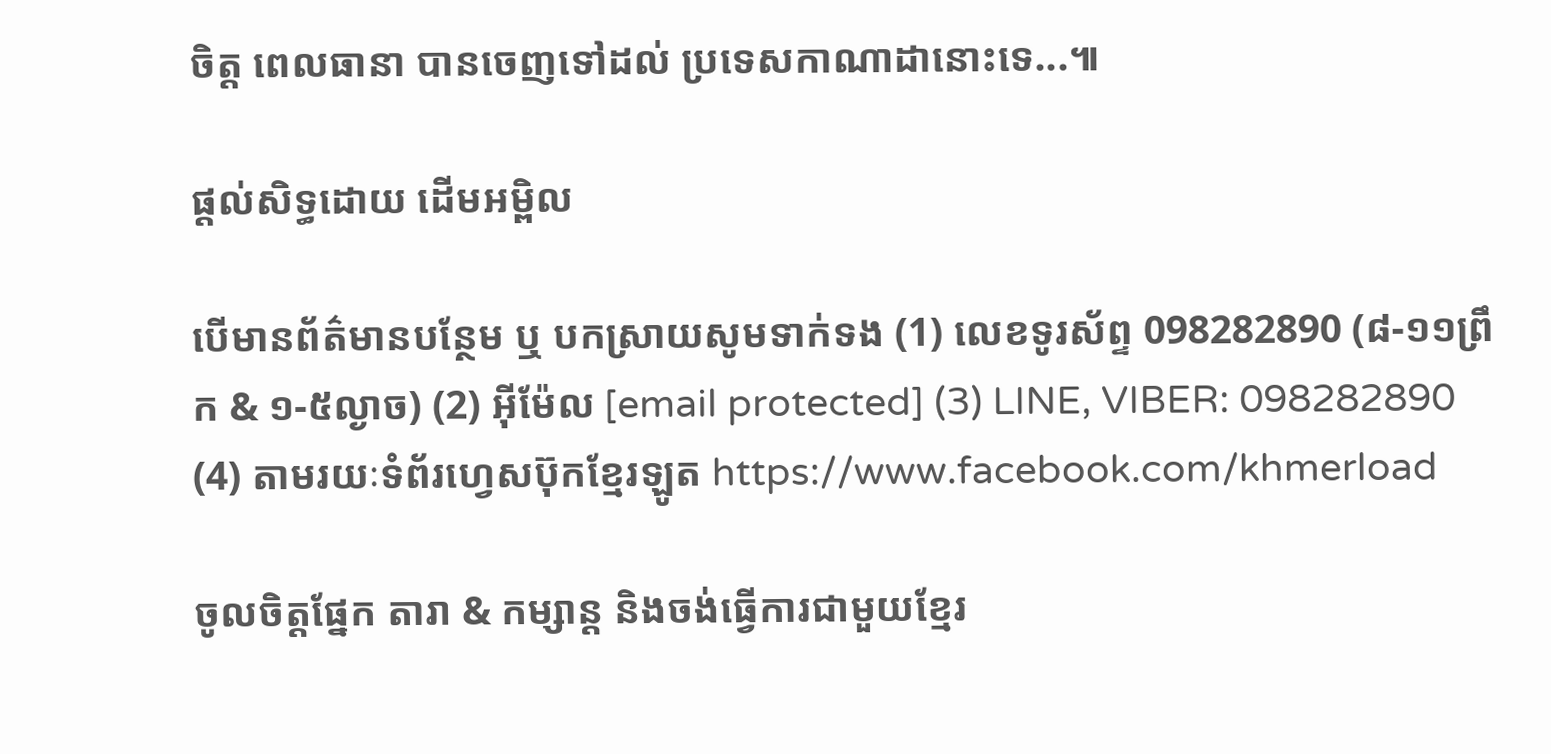ចិត្ត ពេលធានា បានចេញទៅដល់ ប្រទេសកាណាដានោះទេ...៕

ផ្តល់សិទ្ធដោយ ដើមអម្ពិល

បើមានព័ត៌មានបន្ថែម ឬ បកស្រាយសូមទាក់ទង (1) លេខទូរស័ព្ទ 098282890 (៨-១១ព្រឹក & ១-៥ល្ងាច) (2) អ៊ីម៉ែល [email protected] (3) LINE, VIBER: 098282890 (4) តាមរយៈទំព័រហ្វេសប៊ុកខ្មែរឡូត https://www.facebook.com/khmerload

ចូលចិត្តផ្នែក តារា & កម្សាន្ដ និងចង់ធ្វើការជាមួយខ្មែរ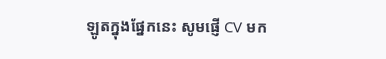ឡូតក្នុងផ្នែកនេះ សូមផ្ញើ CV មក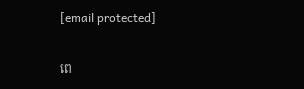[email protected]

ពេ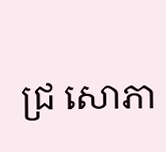ជ្រ សោភា